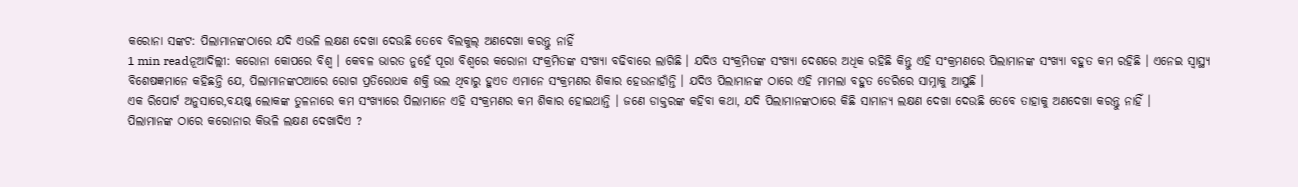କରୋନା ସଙ୍କଟ: ପିଲାମାନଙ୍କଠାରେ ଯଦି ଏଭଳି ଲକ୍ଷଣ ଦେଖା ଦେଉଛି ତେବେ ବିଲକୁଲ୍ ଅଣଦେଖା କରନ୍ତୁ ନାହିଁ
1 min readନୂଆଦିଲ୍ଲୀ: କରୋନା କୋପରେ ବିଶ୍ୱ । କେବଳ ଭାରତ ନୁହେଁ ପୂରା ବିଶ୍ୱରେ କରୋନା ସଂକ୍ରମିତଙ୍କ ସଂଖ୍ୟା ବଢିବାରେ ଲାଗିଛି । ଯଦିଓ ସଂକ୍ରମିତଙ୍କ ସଂଖ୍ୟା ଦେଶରେ ଅଧିକ ରହିଛି କିନ୍ତୁ ଏହି ସଂକ୍ରମଣରେ ପିଲାମାନଙ୍କ ସଂଖ୍ୟା ବହୁତ କମ ରହିଛି । ଏନେଇ ସ୍ୱାସ୍ଥ୍ୟ ବିଶେଷଜ୍ଞମାନେ କହିଛନ୍ତି ଯେ, ପିଲାମାନଙ୍କଠଆରେ ରୋଗ ପ୍ରତିରୋଧକ ଶକ୍ତି ଭଲ ଥିବାରୁ ହୁଏତ ଏମାନେ ସଂକ୍ରମଣର ଶିକାର ହେଉନାହାଁନ୍ତି । ଯଦିଓ ପିଲାମାନଙ୍କ ଠାରେ ଏହି ମାମଲା ବହୁତ ଡେରିରେ ସାମ୍ନାକୁ ଆସୁଛି ।
ଏକ ରିପୋର୍ଟ ଅନୁସାରେ,ବୟଷ୍କ ଲୋକଙ୍କ ତୁଳନାରେ କମ ସଂଖ୍ୟାରେ ପିଲାମାନେ ଏହି ସଂକ୍ରମଣର କମ ଶିକାର ହୋଇଥାନ୍ତି । ଜଣେ ଡାକ୍ତରଙ୍କ କହିବା କଥା, ଯଦି ପିଲାମାନଙ୍କଠାରେ କିଛି ସାମାନ୍ୟ ଲକ୍ଷଣ ଦେଖା ଦେଉଛି ତେବେ ତାହାକୁ ଅଣଦେଖା କରନ୍ତୁ ନାହିଁ ।
ପିଲାମାନଙ୍କ ଠାରେ କରୋନାର କିଭଳି ଲକ୍ଷଣ ଦେଖାଦିଏ ?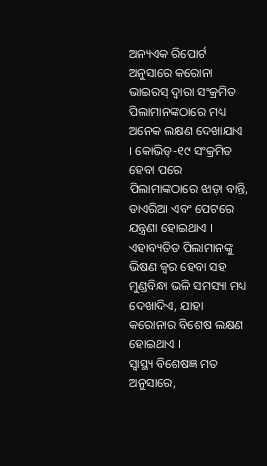ଅନ୍ୟଏକ ରିପୋର୍ଟ ଅନୁସାରେ କରୋନା ଭାଇରସ୍ ଦ୍ୱାରା ସଂକ୍ରମିତ ପିଲାମାନଙ୍କଠାରେ ମଧ୍ୟ ଅନେକ ଲକ୍ଷଣ ଦେଖାଯାଏ । କୋଭିଡ୍-୧୯ ସଂକ୍ରମିତ ହେବା ପରେ ପିଲାମାଙ୍କଠାରେ ଝାଡ଼ା ବାନ୍ତି, ଡାଏରିଆ ଏବଂ ପେଟରେ ଯନ୍ତ୍ରଣା ହୋଇଥାଏ । ଏହାବ୍ୟତିତ ପିଲାମାନଙ୍କୁ ଭିଷଣ ଜ୍ୱର ହେବା ସହ ମୁଣ୍ଡବିନ୍ଧା ଭଳି ସମସ୍ୟା ମଧ୍ୟ ଦେଖାଦିଏ, ଯାହା କରୋନାର ବିଶେଷ ଲକ୍ଷଣ ହୋଇଥାଏ ।
ସ୍ୱାସ୍ଥ୍ୟ ବିଶେଷଜ୍ଞ ମତ ଅନୁସାରେ,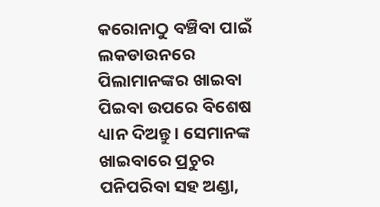କରୋନାଠୁ ବଞ୍ଚିବା ପାଇଁ ଲକଡାଉନରେ ପିଲାମାନଙ୍କର ଖାଇବା ପିଇବା ଉପରେ ବିଶେଷ ଧ୍ୟାନ ଦିଅନ୍ତୁ । ସେମାନଙ୍କ ଖାଇବାରେ ପ୍ରଚୁର ପନିପରିବା ସହ ଅଣ୍ଡା,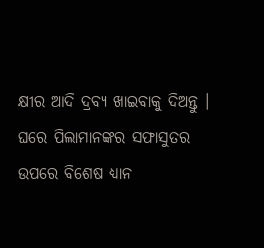କ୍ଷୀର ଆଦି ଦ୍ରବ୍ୟ ଖାଇବାକୁ ଦିଅନ୍ତୁ । ଘରେ ପିଲାମାନଙ୍କର ସଫାସୁତର ଉପରେ ବିଶେଷ ଧ୍ୟାନ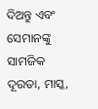ଦିଅନ୍ତୁ ଏବଂ ସେମାନଙ୍କୁ ସାମଜିକ ଦୂରତା, ମାସ୍କ,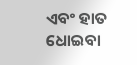ଏବଂ ହାତ ଧୋଇବା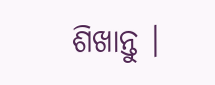ଶିଖାନ୍ତୁ ।